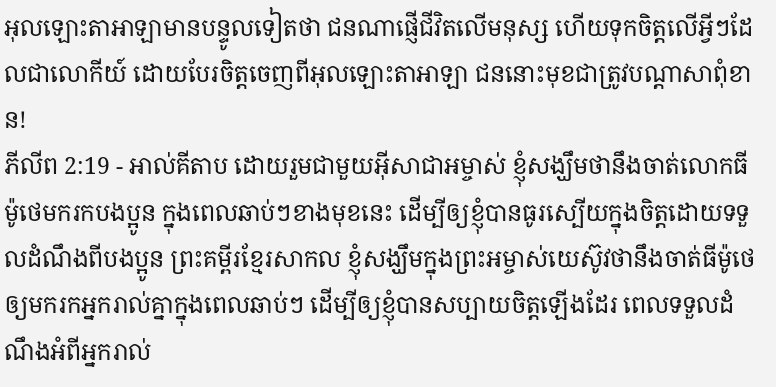អុលឡោះតាអាឡាមានបន្ទូលទៀតថា ជនណាផ្ញើជីវិតលើមនុស្ស ហើយទុកចិត្តលើអ្វីៗដែលជាលោកីយ៍ ដោយបែរចិត្តចេញពីអុលឡោះតាអាឡា ជននោះមុខជាត្រូវបណ្ដាសាពុំខាន!
ភីលីព 2:19 - អាល់គីតាប ដោយរួមជាមួយអ៊ីសាជាអម្ចាស់ ខ្ញុំសង្ឃឹមថានឹងចាត់លោកធីម៉ូថេមករកបងប្អូន ក្នុងពេលឆាប់ៗខាងមុខនេះ ដើម្បីឲ្យខ្ញុំបានធូរស្បើយក្នុងចិត្ដដោយទទួលដំណឹងពីបងប្អូន ព្រះគម្ពីរខ្មែរសាកល ខ្ញុំសង្ឃឹមក្នុងព្រះអម្ចាស់យេស៊ូវថានឹងចាត់ធីម៉ូថេឲ្យមករកអ្នករាល់គ្នាក្នុងពេលឆាប់ៗ ដើម្បីឲ្យខ្ញុំបានសប្បាយចិត្តឡើងដែរ ពេលទទួលដំណឹងអំពីអ្នករាល់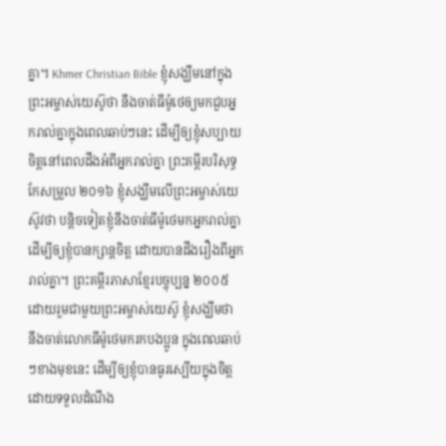គ្នា។ Khmer Christian Bible ខ្ញុំសង្ឃឹមនៅក្នុងព្រះអម្ចាស់យេស៊ូថា នឹងចាត់ធីម៉ូថេឲ្យមកជួបអ្នករាល់គ្នាក្នុងពេលឆាប់ៗនេះ ដើម្បីឲ្យខ្ញុំសប្បាយចិត្ដនៅពេលដឹងអំពីអ្នករាល់គ្នា ព្រះគម្ពីរបរិសុទ្ធកែសម្រួល ២០១៦ ខ្ញុំសង្ឃឹមលើព្រះអម្ចាស់យេស៊ូវថា បន្តិចទៀតខ្ញុំនឹងចាត់ធីម៉ូថេមកអ្នករាល់គ្នា ដើម្បីឲ្យខ្ញុំបានក្សាន្តចិត្ត ដោយបានដឹងរឿងពីអ្នករាល់គ្នា។ ព្រះគម្ពីរភាសាខ្មែរបច្ចុប្បន្ន ២០០៥ ដោយរួមជាមួយព្រះអម្ចាស់យេស៊ូ ខ្ញុំសង្ឃឹមថា នឹងចាត់លោកធីម៉ូថេមករកបងប្អូន ក្នុងពេលឆាប់ៗខាងមុខនេះ ដើម្បីឲ្យខ្ញុំបានធូរស្បើយក្នុងចិត្ត ដោយទទួលដំណឹង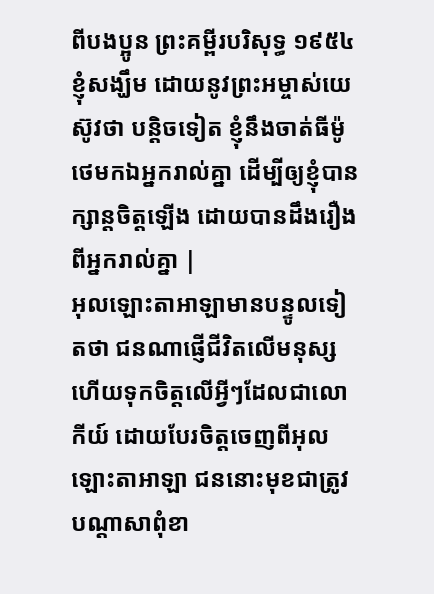ពីបងប្អូន ព្រះគម្ពីរបរិសុទ្ធ ១៩៥៤ ខ្ញុំសង្ឃឹម ដោយនូវព្រះអម្ចាស់យេស៊ូវថា បន្តិចទៀត ខ្ញុំនឹងចាត់ធីម៉ូថេមកឯអ្នករាល់គ្នា ដើម្បីឲ្យខ្ញុំបានក្សាន្តចិត្តឡើង ដោយបានដឹងរឿងពីអ្នករាល់គ្នា |
អុលឡោះតាអាឡាមានបន្ទូលទៀតថា ជនណាផ្ញើជីវិតលើមនុស្ស ហើយទុកចិត្តលើអ្វីៗដែលជាលោកីយ៍ ដោយបែរចិត្តចេញពីអុលឡោះតាអាឡា ជននោះមុខជាត្រូវបណ្ដាសាពុំខា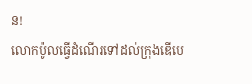ន!
លោកប៉ូលធ្វើដំណើរទៅដល់ក្រុងឌើបេ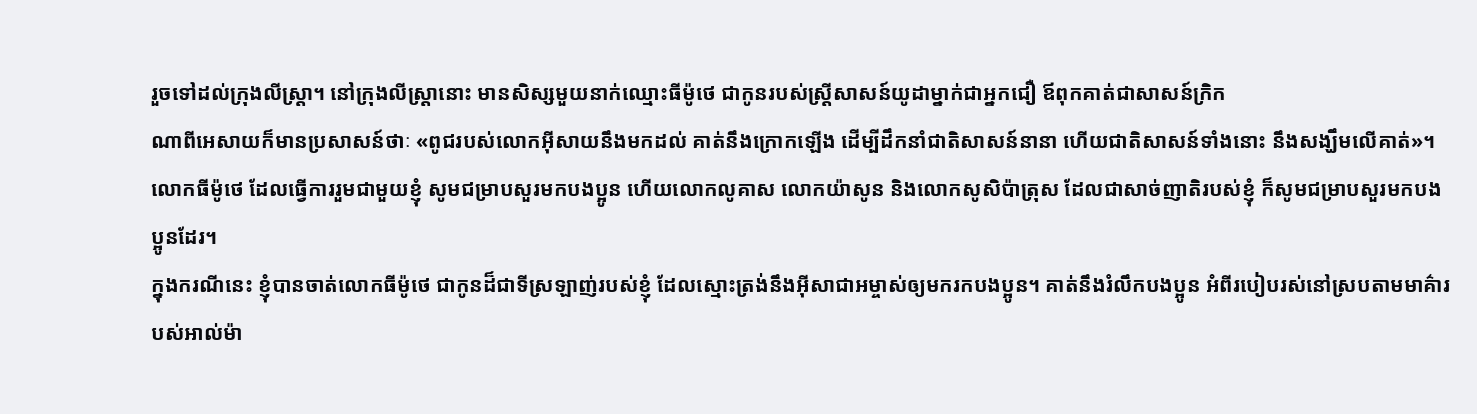រួចទៅដល់ក្រុងលីស្ដ្រា។ នៅក្រុងលីស្ដ្រានោះ មានសិស្សមួយនាក់ឈ្មោះធីម៉ូថេ ជាកូនរបស់ស្ដ្រីសាសន៍យូដាម្នាក់ជាអ្នកជឿ ឪពុកគាត់ជាសាសន៍ក្រិក
ណាពីអេសាយក៏មានប្រសាសន៍ថាៈ «ពូជរបស់លោកអ៊ីសាយនឹងមកដល់ គាត់នឹងក្រោកឡើង ដើម្បីដឹកនាំជាតិសាសន៍នានា ហើយជាតិសាសន៍ទាំងនោះ នឹងសង្ឃឹមលើគាត់»។
លោកធីម៉ូថេ ដែលធ្វើការរួមជាមួយខ្ញុំ សូមជម្រាបសួរមកបងប្អូន ហើយលោកលូគាស លោកយ៉ាសូន និងលោកសូសិប៉ាត្រុស ដែលជាសាច់ញាតិរបស់ខ្ញុំ ក៏សូមជម្រាបសួរមកបងប្អូនដែរ។
ក្នុងករណីនេះ ខ្ញុំបានចាត់លោកធីម៉ូថេ ជាកូនដ៏ជាទីស្រឡាញ់របស់ខ្ញុំ ដែលស្មោះត្រង់នឹងអ៊ីសាជាអម្ចាស់ឲ្យមករកបងប្អូន។ គាត់នឹងរំលឹកបងប្អូន អំពីរបៀបរស់នៅស្របតាមមាគ៌ារបស់អាល់ម៉ា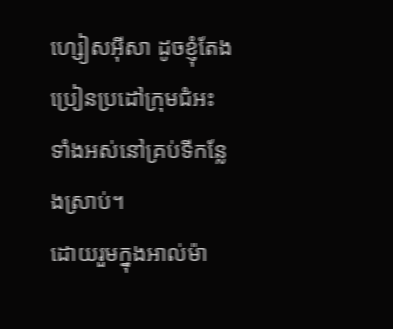ហ្សៀសអ៊ីសា ដូចខ្ញុំតែងប្រៀនប្រដៅក្រុមជំអះទាំងអស់នៅគ្រប់ទីកន្លែងស្រាប់។
ដោយរួមក្នុងអាល់ម៉ា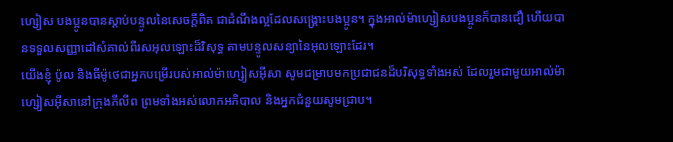ហ្សៀស បងប្អូនបានស្ដាប់បន្ទូលនៃសេចក្ដីពិត ជាដំណឹងល្អដែលសង្គ្រោះបងប្អូន។ ក្នុងអាល់ម៉ាហ្សៀសបងប្អូនក៏បានជឿ ហើយបានទទួលសញ្ញាដៅសំគាល់ពីរសអុលឡោះដ៏វិសុទ្ធ តាមបន្ទូលសន្យានៃអុលឡោះដែរ។
យើងខ្ញុំ ប៉ូល និងធីម៉ូថេជាអ្នកបម្រើរបស់អាល់ម៉ាហ្សៀសអ៊ីសា សូមជម្រាបមកប្រជាជនដ៏បរិសុទ្ធទាំងអស់ ដែលរួមជាមួយអាល់ម៉ាហ្សៀសអ៊ីសានៅក្រុងភីលីព ព្រមទាំងអស់លោកអភិបាល និងអ្នកជំនួយសូមជ្រាប។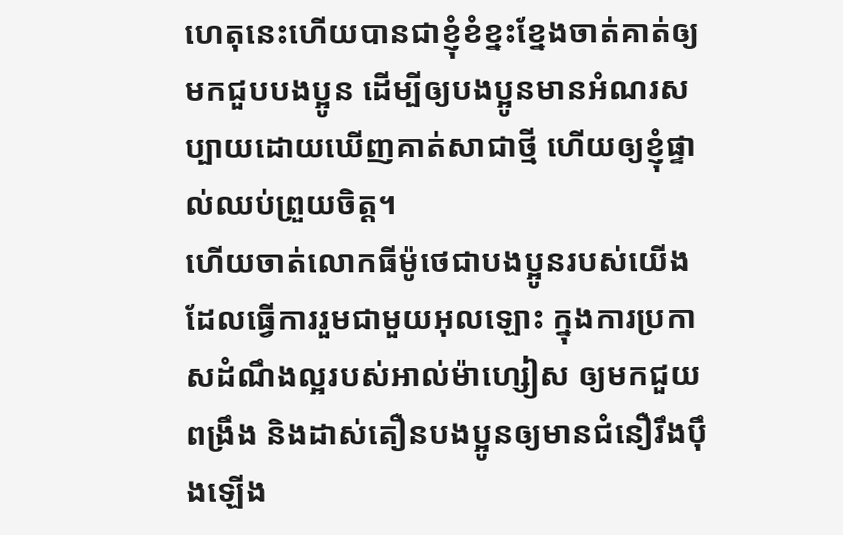ហេតុនេះហើយបានជាខ្ញុំខំខ្នះខ្នែងចាត់គាត់ឲ្យមកជួបបងប្អូន ដើម្បីឲ្យបងប្អូនមានអំណរសប្បាយដោយឃើញគាត់សាជាថ្មី ហើយឲ្យខ្ញុំផ្ទាល់ឈប់ព្រួយចិត្ដ។
ហើយចាត់លោកធីម៉ូថេជាបងប្អូនរបស់យើង ដែលធ្វើការរួមជាមួយអុលឡោះ ក្នុងការប្រកាសដំណឹងល្អរបស់អាល់ម៉ាហ្សៀស ឲ្យមកជួយពង្រឹង និងដាស់តឿនបងប្អូនឲ្យមានជំនឿរឹងប៉ឹងឡើង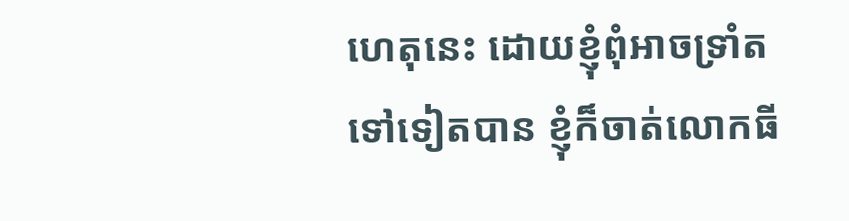ហេតុនេះ ដោយខ្ញុំពុំអាចទ្រាំតទៅទៀតបាន ខ្ញុំក៏ចាត់លោកធី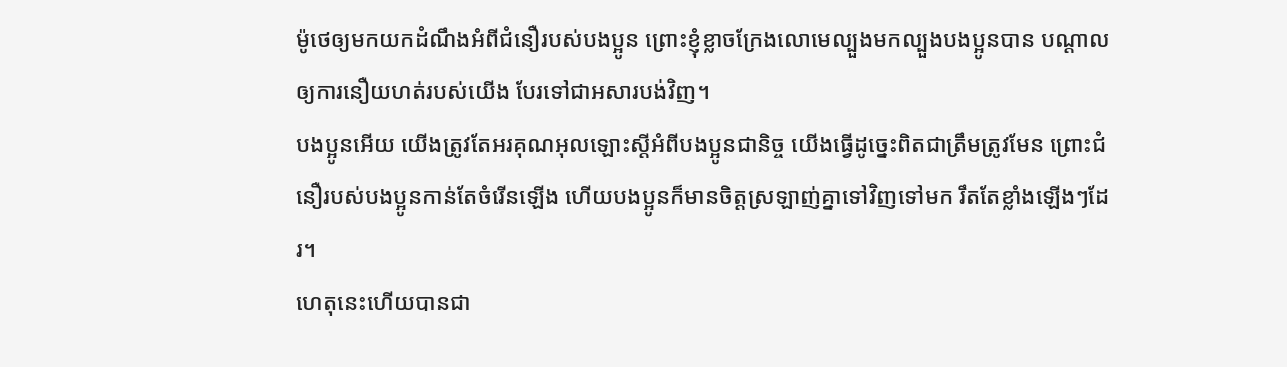ម៉ូថេឲ្យមកយកដំណឹងអំពីជំនឿរបស់បងប្អូន ព្រោះខ្ញុំខ្លាចក្រែងលោមេល្បួងមកល្បួងបងប្អូនបាន បណ្ដាលឲ្យការនឿយហត់របស់យើង បែរទៅជាអសារបង់វិញ។
បងប្អូនអើយ យើងត្រូវតែអរគុណអុលឡោះស្ដីអំពីបងប្អូនជានិច្ច យើងធ្វើដូច្នេះពិតជាត្រឹមត្រូវមែន ព្រោះជំនឿរបស់បងប្អូនកាន់តែចំរើនឡើង ហើយបងប្អូនក៏មានចិត្ដស្រឡាញ់គ្នាទៅវិញទៅមក រឹតតែខ្លាំងឡើងៗដែរ។
ហេតុនេះហើយបានជា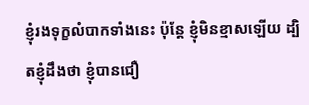ខ្ញុំរងទុក្ខលំបាកទាំងនេះ ប៉ុន្ដែ ខ្ញុំមិនខ្មាសឡើយ ដ្បិតខ្ញុំដឹងថា ខ្ញុំបានជឿ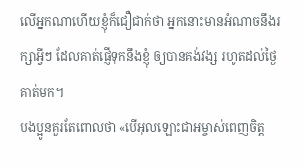លើអ្នកណាហើយខ្ញុំក៏ជឿជាក់ថា អ្នកនោះមានអំណាចនឹងរក្សាអ្វីៗ ដែលគាត់ផ្ញើទុកនឹងខ្ញុំ ឲ្យបានគង់វង្ស រហូតដល់ថ្ងៃគាត់មក។
បងប្អូនគួរតែពោលថា «បើអុលឡោះជាអម្ចាស់ពេញចិត្ត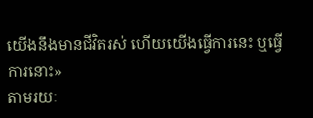យើងនឹងមានជីវិតរស់ ហើយយើងធ្វើការនេះ ឬធ្វើការនោះ»
តាមរយៈ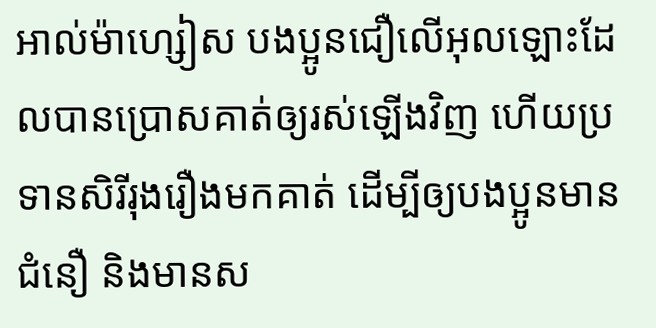អាល់ម៉ាហ្សៀស បងប្អូនជឿលើអុលឡោះដែលបានប្រោសគាត់ឲ្យរស់ឡើងវិញ ហើយប្រទានសិរីរុងរឿងមកគាត់ ដើម្បីឲ្យបងប្អូនមានជំនឿ និងមានស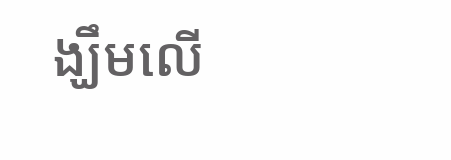ង្ឃឹមលើ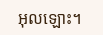អុលឡោះ។